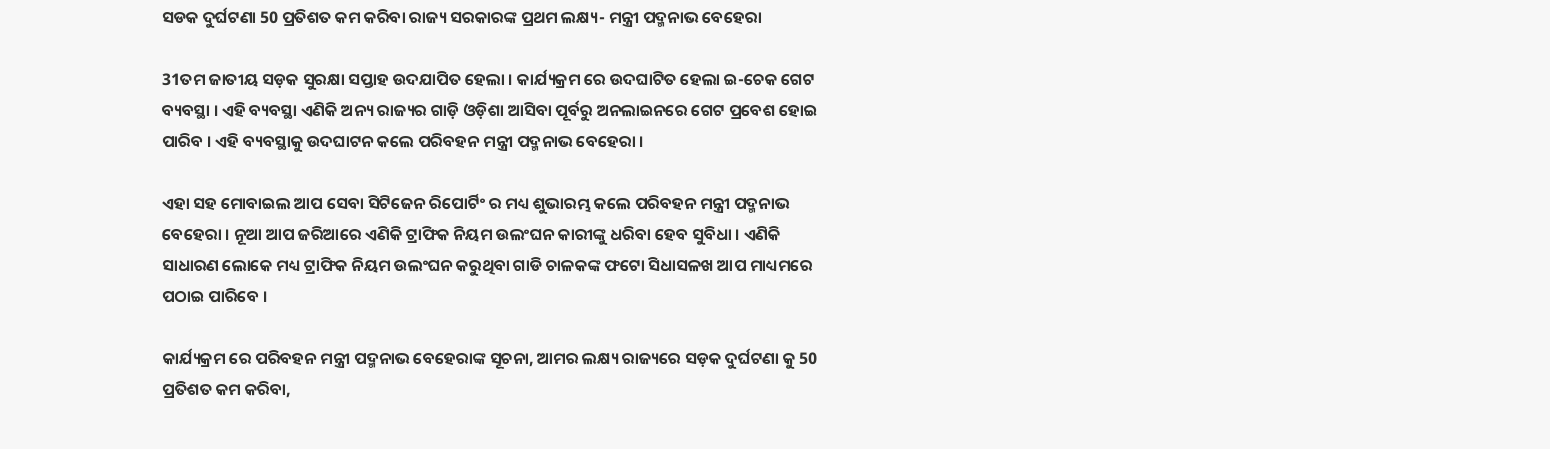ସଡକ ଦୁର୍ଘଟଣା 50 ପ୍ରତିଶତ କମ କରିବା ରାଜ୍ୟ ସରକାରଙ୍କ ପ୍ରଥମ ଲକ୍ଷ୍ୟ- ମନ୍ତ୍ରୀ ପଦ୍ମନାଭ ବେହେରା

31ତମ ଜାତୀୟ ସଡ଼କ ସୁରକ୍ଷା ସପ୍ତାହ ଉଦଯାପିତ ହେଲା । କାର୍ଯ୍ୟକ୍ରମ ରେ ଉଦଘାଟିତ ହେଲା ଇ-ଚେକ ଗେଟ ବ୍ୟବସ୍ଥା । ଏହି ବ୍ୟବସ୍ଥା ଏଣିକି ଅନ୍ୟ ରାଜ୍ୟର ଗାଡ଼ି ଓଡ଼ିଶା ଆସିବା ପୂର୍ବରୁ ଅନଲାଇନରେ ଗେଟ ପ୍ରବେଶ ହୋଇ ପାରିବ । ଏହି ବ୍ୟବସ୍ଥାକୁ ଉଦଘାଟନ କଲେ ପରିବହନ ମନ୍ତ୍ରୀ ପଦ୍ମନାଭ ବେହେରା ।

ଏହା ସହ ମୋବାଇଲ ଆପ ସେବା ସିଟିଜେନ ରିପୋର୍ଟିଂ ର ମଧ୍ୟ ଶୁଭାରମ୍ଭ କଲେ ପରିବହନ ମନ୍ତ୍ରୀ ପଦ୍ମନାଭ ବେହେରା । ନୂଆ ଆପ ଜରିଆରେ ଏଣିକି ଟ୍ରାଫିକ ନିୟମ ଉଲଂଘନ କାରୀଙ୍କୁ ଧରିବା ହେବ ସୁବିଧା । ଏଣିକି ସାଧାରଣ ଲୋକେ ମଧ୍ୟ ଟ୍ରାଫିକ ନିୟମ ଉଲଂଘନ କରୁଥିବା ଗାଡି ଚାଳକଙ୍କ ଫଟୋ ସିଧାସଳଖ ଆପ ମାଧ୍ୟମରେ ପଠାଇ ପାରିବେ ।

କାର୍ଯ୍ୟକ୍ରମ ରେ ପରିବହନ ମନ୍ତ୍ରୀ ପଦ୍ମନାଭ ବେହେରାଙ୍କ ସୂଚନା, ଆମର ଲକ୍ଷ୍ୟ ରାଜ୍ୟରେ ସଡ଼କ ଦୁର୍ଘଟଣା କୁ 50 ପ୍ରତିଶତ କମ କରିବା,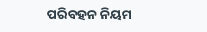ପରିବହନ ନିୟମ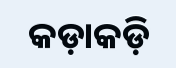କଡ଼ାକଡ଼ି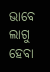ଭାବେ ଲାଗୁ ହେବା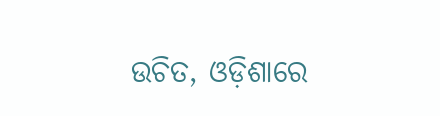ଉଚିତ, ଓଡ଼ିଶାରେ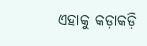ଏହାକୁ କଡ଼ାକଡ଼ି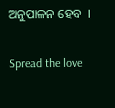ଅନୁପାଳନ ହେବ  ।

Spread the love